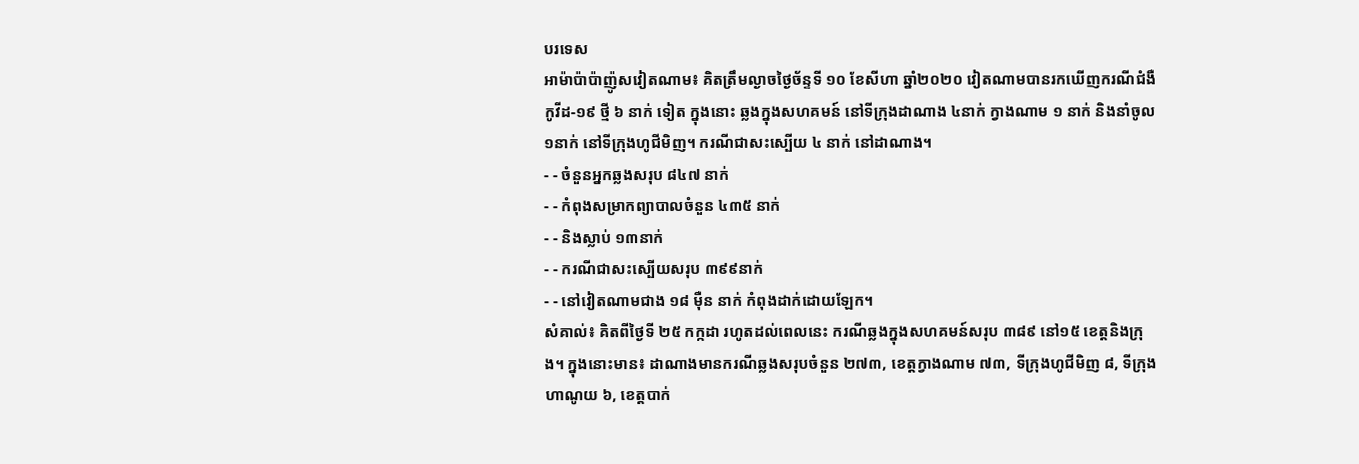បរទេស
អាម៉ាប៉ាប៉ាញ៉ូសវៀតណាម៖ គិតត្រឹមល្ងាចថ្ងៃច័ន្ទទី ១០ ខែសីហា ឆ្នាំ២០២០ វៀតណាមបានរកឃើញករណីជំងឺកូវីដ-១៩ ថ្មី ៦ នាក់ ទៀត ក្នុងនោះ ឆ្លងក្នុងសហគមន៍ នៅទីក្រុងដាណាង ៤នាក់ ក្វាងណាម ១ នាក់ និងនាំចូល ១នាក់ នៅទីក្រុងហូជីមិញ។ ករណីជាសះស្បើយ ៤ នាក់ នៅដាណាង។
- - ចំនួនអ្នកឆ្លងសរុប ៨៤៧ នាក់
- - កំពុងសម្រាកព្យាបាលចំនួន ៤៣៥ នាក់
- - និងស្លាប់ ១៣នាក់
- - ករណីជាសះស្បើយសរុប ៣៩៩នាក់
- - នៅវៀតណាមជាង ១៨ ម៉ឺន នាក់ កំពុងដាក់ដោយឡែក។
សំគាល់៖ គិតពីថ្ងៃទី ២៥ កក្កដា រហូតដល់ពេលនេះ ករណីឆ្លងក្នុងសហគមន៍សរុប ៣៨៩ នៅ១៥ ខេត្តនិងក្រុង។ ក្នុងនោះមាន៖ ដាណាងមានករណីឆ្លងសរុបចំនួន ២៧៣, ខេត្តក្វាងណាម ៧៣, ទីក្រុងហូជីមិញ ៨, ទីក្រុងហាណូយ ៦, ខេត្តបាក់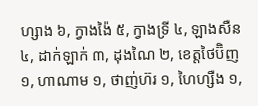ហ្សាង ៦, ក្វាងង៉ៃ ៥, ក្វាងទ្រី ៤, ឡាងសឺន ៤, ដាក់ឡាក់ ៣, ដុងណៃ ២, ខេត្តថៃប៊ិញ ១, ហាណាម ១, ថាញ់ហ៊រ ១, ហៃហ្សឺង ១,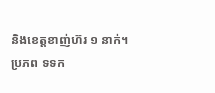និងខេត្តខាញ់ហ៊រ ១ នាក់។
ប្រភព ទទក